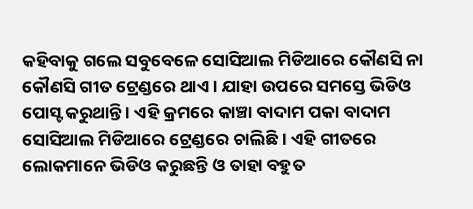କହିବାକୁ ଗଲେ ସବୁବେଳେ ସୋସିଆଲ ମିଡିଆରେ କୌଣସି ନା କୌଣସି ଗୀତ ଟ୍ରେଣ୍ଡରେ ଥାଏ । ଯାହା ଉପରେ ସମସ୍ତେ ଭିଡିଓ ପୋସ୍ଟ କରୁଥାନ୍ତି । ଏହି କ୍ରମରେ କାଞ୍ଚା ବାଦାମ ପକା ବାଦାମ ସୋସିଆଲ ମିଡିଆରେ ଟ୍ରେଣ୍ଡରେ ଚାଲିଛି । ଏହି ଗୀତରେ ଲୋକମାନେ ଭିଡିଓ କରୁଛନ୍ତି ଓ ତାହା ବହୁତ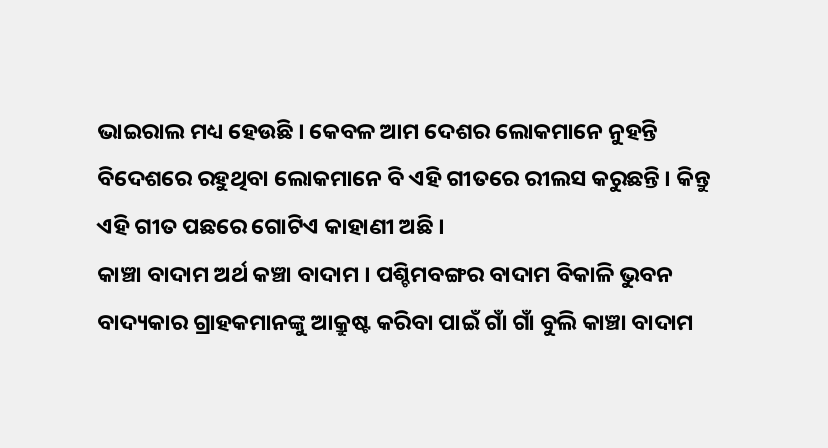ଭାଇରାଲ ମଧ୍ୟ ହେଉଛି । କେବଳ ଆମ ଦେଶର ଲୋକମାନେ ନୁହନ୍ତି ବିଦେଶରେ ରହୁଥିବା ଲୋକମାନେ ବି ଏହି ଗୀତରେ ରୀଲସ କରୁଛନ୍ତି । କିନ୍ତୁ ଏହି ଗୀତ ପଛରେ ଗୋଟିଏ କାହାଣୀ ଅଛି ।
କାଞ୍ଚା ବାଦାମ ଅର୍ଥ କଞ୍ଚା ବାଦାମ । ପଶ୍ଚିମବଙ୍ଗର ବାଦାମ ବିକାଳି ଭୁବନ ବାଦ୍ୟକାର ଗ୍ରାହକମାନଙ୍କୁ ଆକ୍ରୁଷ୍ଟ କରିବା ପାଇଁ ଗାଁ ଗାଁ ବୁଲି କାଞ୍ଚା ବାଦାମ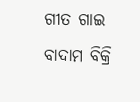ଗୀତ ଗାଇ ବାଦାମ ବିକ୍ରି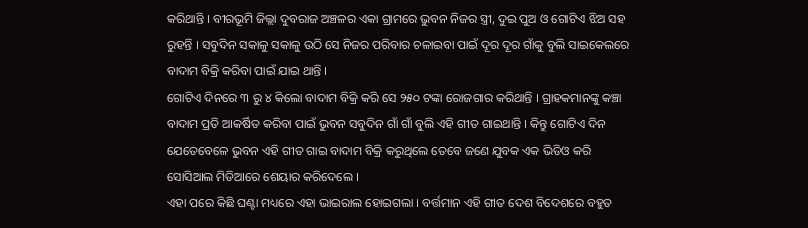କରିଥାନ୍ତି । ବୀରଭୂମି ଜିଲ୍ଲା ଦୁବରାଜ ଅଞ୍ଚଳର ଏକା ଗ୍ରାମରେ ଭୁବନ ନିଜର ସ୍ତ୍ରୀ, ଦୁଇ ପୁଅ ଓ ଗୋଟିଏ ଝିଅ ସହ ରୁହନ୍ତି । ସବୁଦିନ ସକାଳୁ ସକାଳୁ ଉଠି ସେ ନିଜର ପରିବାର ଚଳାଇବା ପାଇଁ ଦୂର ଦୂର ଗାଁକୁ ବୁଲି ସାଇକେଲରେ ବାଦାମ ବିକ୍ରି କରିବା ପାଇଁ ଯାଇ ଥାନ୍ତି ।
ଗୋଟିଏ ଦିନରେ ୩ ରୁ ୪ କିଲୋ ବାଦାମ ବିକ୍ରି କରି ସେ ୨୫୦ ଟଙ୍କା ରୋଜଗାର କରିଥାନ୍ତି । ଗ୍ରାହକମାନଙ୍କୁ କଞ୍ଚା ବାଦାମ ପ୍ରତି ଆକର୍ଷିତ କରିବା ପାଇଁ ଭୁବନ ସବୁଦିନ ଗାଁ ଗାଁ ବୁଲି ଏହି ଗୀତ ଗାଇଥାନ୍ତି । କିନ୍ତୁ ଗୋଟିଏ ଦିନ ଯେତେବେଳେ ଭୁବନ ଏହି ଗୀତ ଗାଇ ବାଦାମ ବିକ୍ରି କରୁଥିଲେ ତେବେ ଜଣେ ଯୁବକ ଏକ ଭିଡିଓ କରି ସୋସିଆଲ ମିଡିଆରେ ଶେୟାର କରିଦେଲେ ।
ଏହା ପରେ କିଛି ଘଣ୍ଟା ମଧ୍ୟରେ ଏହା ଭାଇରାଲ ହୋଇଗଲା । ବର୍ତ୍ତମାନ ଏହି ଗୀତ ଦେଶ ବିଦେଶରେ ବହୁତ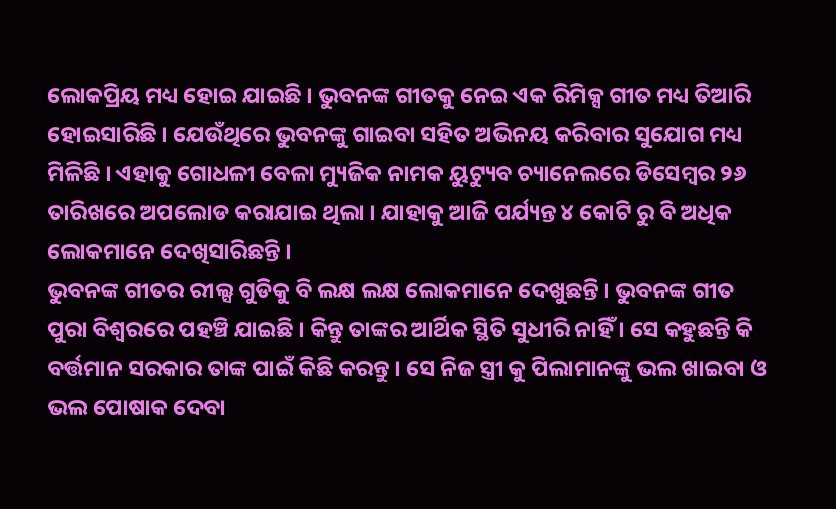ଲୋକପ୍ରିୟ ମଧ୍ୟ ହୋଇ ଯାଇଛି । ଭୁବନଙ୍କ ଗୀତକୁ ନେଇ ଏକ ରିମିକ୍ସ ଗୀତ ମଧ୍ୟ ତିଆରି ହୋଇସାରିଛି । ଯେଉଁଥିରେ ଭୁବନଙ୍କୁ ଗାଇବା ସହିତ ଅଭିନୟ କରିବାର ସୁଯୋଗ ମଧ୍ୟ ମିଳିଛି । ଏହାକୁ ଗୋଧଳୀ ବେଳା ମ୍ୟୁଜିକ ନାମକ ୟୁଟ୍ୟୁବ ଚ୍ୟାନେଲରେ ଡିସେମ୍ବର ୨୬ ତାରିଖରେ ଅପଲୋଡ କରାଯାଇ ଥିଲା । ଯାହାକୁ ଆଜି ପର୍ଯ୍ୟନ୍ତ ୪ କୋଟି ରୁ ବି ଅଧିକ ଲୋକମାନେ ଦେଖିସାରିଛନ୍ତି ।
ଭୁବନଙ୍କ ଗୀତର ରୀଲ୍ସ ଗୁଡିକୁ ବି ଲକ୍ଷ ଲକ୍ଷ ଲୋକମାନେ ଦେଖୁଛନ୍ତି । ଭୁବନଙ୍କ ଗୀତ ପୁରା ବିଶ୍ଵରରେ ପହଞ୍ଚି ଯାଇଛି । କିନ୍ତୁ ତାଙ୍କର ଆର୍ଥିକ ସ୍ଥିତି ସୁଧୀରି ନାହିଁ । ସେ କହୁଛନ୍ତି କି ବର୍ତ୍ତମାନ ସରକାର ତାଙ୍କ ପାଇଁ କିଛି କରନ୍ତୁ । ସେ ନିଜ ସ୍ତ୍ରୀ କୁ ପିଲାମାନଙ୍କୁ ଭଲ ଖାଇବା ଓ ଭଲ ପୋଷାକ ଦେବା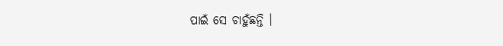ପାଇଁ ସେ ଚାହୁଁଛନ୍ତି ।